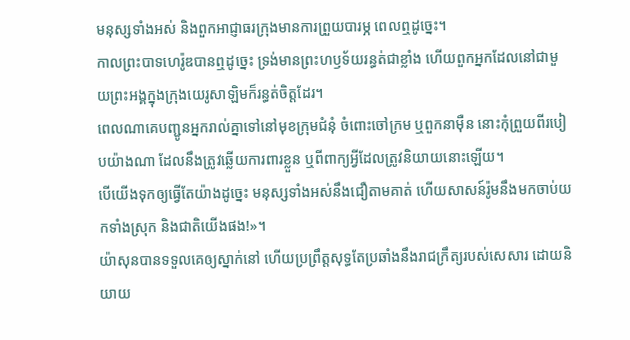មនុស្សទាំងអស់ និងពួកអាជ្ញាធរក្រុងមានការព្រួយបារម្ភ ពេលឮដូច្នេះ។
កាលព្រះបាទហេរ៉ូឌបានឮដូច្នេះ ទ្រង់មានព្រះហឫទ័យរន្ធត់ជាខ្លាំង ហើយពួកអ្នកដែលនៅជាមួយព្រះអង្គក្នុងក្រុងយេរូសាឡិមក៏រន្ធត់ចិត្តដែរ។
ពេលណាគេបញ្ជូនអ្នករាល់គ្នាទៅនៅមុខក្រុមជំនុំ ចំពោះចៅក្រម ឬពួកនាម៉ឺន នោះកុំព្រួយពីរបៀបយ៉ាងណា ដែលនឹងត្រូវឆ្លើយការពារខ្លួន ឬពីពាក្យអ្វីដែលត្រូវនិយាយនោះឡើយ។
បើយើងទុកឲ្យធ្វើតែយ៉ាងដូច្នេះ មនុស្សទាំងអស់នឹងជឿតាមគាត់ ហើយសាសន៍រ៉ូមនឹងមកចាប់យកទាំងស្រុក និងជាតិយើងផង!»។
យ៉ាសុនបានទទួលគេឲ្យស្នាក់នៅ ហើយប្រព្រឹត្តសុទ្ធតែប្រឆាំងនឹងរាជក្រឹត្យរបស់សេសារ ដោយនិយាយ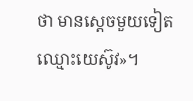ថា មានស្តេចមួយទៀត ឈ្មោះយេស៊ូវ»។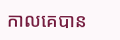កាលគេបាន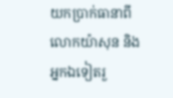យកប្រាក់ធានាពីលោកយ៉ាសុន និងអ្នកឯទៀតរួ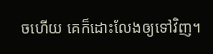ចហើយ គេក៏ដោះលែងឲ្យទៅវិញ។